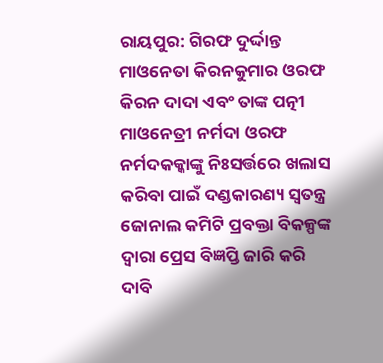ରାୟପୁର: ଗିରଫ ଦୁର୍ଦ୍ଦାନ୍ତ ମାଓନେତା କିରନକୁମାର ଓରଫ କିରନ ଦାଦା ଏବଂ ତାଙ୍କ ପତ୍ନୀ ମାଓନେତ୍ରୀ ନର୍ମଦା ଓରଫ ନର୍ମଦକକ୍କାଙ୍କୁ ନିଃସର୍ତ୍ତରେ ଖଲାସ କରିବା ପାଇଁ ଦଣ୍ଡକାରଣ୍ୟ ସ୍ବତନ୍ତ୍ର ଜୋନାଲ କମିଟି ପ୍ରବକ୍ତା ବିକଳ୍ପଙ୍କ ଦ୍ବାରା ପ୍ରେସ ବିଜ୍ଞପ୍ତି ଜାରି କରି ଦାବି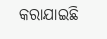କରାଯାଇଛି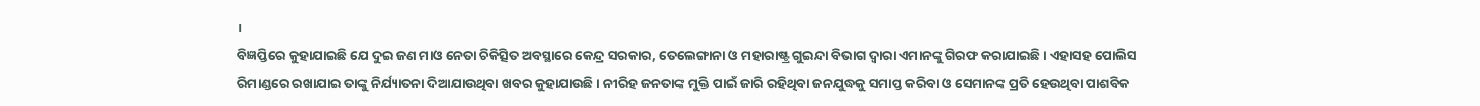।
ବିଜ୍ଞପ୍ତିରେ କୁହାଯାଇଛି ଯେ ଦୁଇ ଜଣ ମାଓ ନେତା ଚିକିତ୍ସିତ ଅବସ୍ଥାରେ କେନ୍ଦ୍ର ସରକାର, ତେଲେଙ୍ଗାନା ଓ ମହାରାଷ୍ଟ୍ର ଗୁଇନ୍ଦା ବିଭାଗ ଦ୍ବାରା ଏମାନଙ୍କୁ ଗିରଫ କରାଯାଇଛି । ଏହାସହ ପୋଲିସ ରିମାଣ୍ଡରେ ରଖାଯାଇ ତାଙ୍କୁ ନିର୍ଯ୍ୟାତନା ଦିଆଯାଉଥିବା ଖବର କୁହାଯାଉଛି । ନୀରିହ ଜନତାଙ୍କ ମୁକ୍ତି ପାଇଁ ଜାରି ରହିଥିବା ଜନଯୁଦ୍ଧକୁ ସମାପ୍ତ କରିବା ଓ ସେମାନଙ୍କ ପ୍ରତି ହେଉଥିବା ପାଶବିକ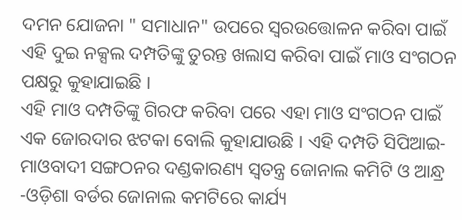ଦମନ ଯୋଜନା " ସମାଧାନ" ଉପରେ ସ୍ବରଉତ୍ତୋଳନ କରିବା ପାଇଁ ଏହି ଦୁଇ ନକ୍ସଲ ଦମ୍ପତିଙ୍କୁ ତୁରନ୍ତ ଖଲାସ କରିବା ପାଇଁ ମାଓ ସଂଗଠନ ପକ୍ଷରୁ କୁହାଯାଇଛି ।
ଏହି ମାଓ ଦମ୍ପତିଙ୍କୁ ଗିରଫ କରିବା ପରେ ଏହା ମାଓ ସଂଗଠନ ପାଇଁ ଏକ ଜୋରଦାର ଝଟକା ବୋଲି କୁହାଯାଉଛି । ଏହି ଦମ୍ପତି ସିପିଆଇ-ମାଓବାଦୀ ସଙ୍ଗଠନର ଦଣ୍ଡକାରଣ୍ୟ ସ୍ବତନ୍ତ୍ର ଜୋନାଲ କମିଟି ଓ ଆନ୍ଧ୍ର -ଓଡ଼ିଶା ବର୍ଡର ଜୋନାଲ କମଟିରେ କାର୍ଯ୍ୟ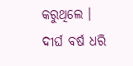କରୁଥିଲେ । ଦୀର୍ଘ ବର୍ଷ ଧରି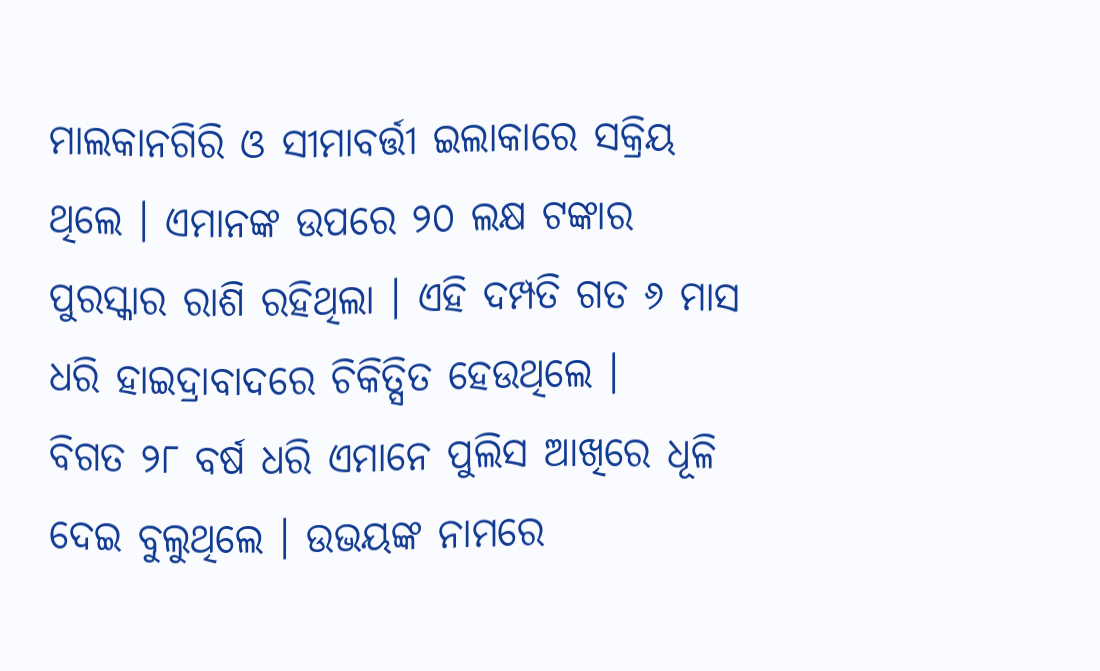ମାଲକାନଗିରି ଓ ସୀମାବର୍ତ୍ତୀ ଇଲାକାରେ ସକ୍ରିୟ ଥିଲେ । ଏମାନଙ୍କ ଉପରେ ୨୦ ଲକ୍ଷ ଟଙ୍କାର ପୁରସ୍କାର ରାଶି ରହିଥିଲା । ଏହି ଦମ୍ପତି ଗତ ୬ ମାସ ଧରି ହାଇଦ୍ରାବାଦରେ ଚିକିତ୍ସିତ ହେଉଥିଲେ ।
ବିଗତ ୨୮ ବର୍ଷ ଧରି ଏମାନେ ପୁଲିସ ଆଖିରେ ଧୂଳି ଦେଇ ବୁଲୁଥିଲେ । ଉଭୟଙ୍କ ନାମରେ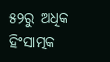୫୨ରୁ ଅଧିକ ହିଂସାତ୍ମକ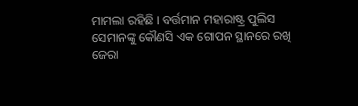ମାମଲା ରହିଛି । ବର୍ତ୍ତମାନ ମହାରାଷ୍ଟ୍ର ପୁଲିସ ସେମାନଙ୍କୁ କୌଣସି ଏକ ଗୋପନ ସ୍ଥାନରେ ରଖି ଜେରା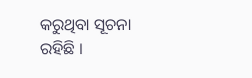କରୁଥିବା ସୂଚନା ରହିଛି ।